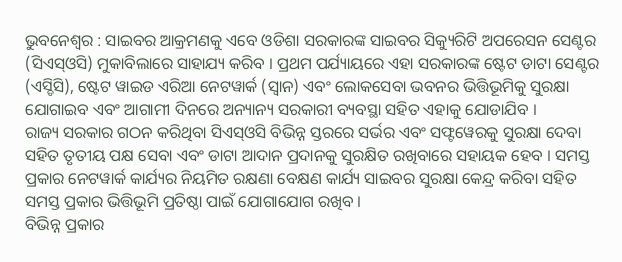ଭୁବନେଶ୍ୱର : ସାଇବର ଆକ୍ରମଣକୁ ଏବେ ଓଡିଶା ସରକାରଙ୍କ ସାଇବର ସିକ୍ୟୁରିଟି ଅପରେସନ ସେଣ୍ଟର (ସିଏସ୍ଓସି) ମୁକାବିଲାରେ ସାହାଯ୍ୟ କରିବ । ପ୍ରଥମ ପର୍ଯ୍ୟାୟରେ ଏହା ସରକାରଙ୍କ ଷ୍ଟେଟ ଡାଟା ସେଣ୍ଟର (ଏସ୍ଡିସି), ଷ୍ଟେଟ ୱାଇଡ ଏରିଆ ନେଟୱାର୍କ (ସ୍ୱାନ) ଏବଂ ଲୋକସେବା ଭବନର ଭିତ୍ତିଭୂମିକୁ ସୁରକ୍ଷା ଯୋଗାଇବ ଏବଂ ଆଗାମୀ ଦିନରେ ଅନ୍ୟାନ୍ୟ ସରକାରୀ ବ୍ୟବସ୍ଥା ସହିତ ଏହାକୁ ଯୋଡାଯିବ ।
ରାଜ୍ୟ ସରକାର ଗଠନ କରିଥିବା ସିଏସ୍ଓସି ବିଭିନ୍ନ ସ୍ତରରେ ସର୍ଭର ଏବଂ ସଫ୍ଟୱେରକୁ ସୁରକ୍ଷା ଦେବା ସହିତ ତୃତୀୟ ପକ୍ଷ ସେବା ଏବଂ ଡାଟା ଆଦାନ ପ୍ରଦାନକୁ ସୁରକ୍ଷିତ ରଖିବାରେ ସହାୟକ ହେବ । ସମସ୍ତ ପ୍ରକାର ନେଟୱାର୍କ କାର୍ଯ୍ୟର ନିୟମିତ ରକ୍ଷଣା ବେକ୍ଷଣ କାର୍ଯ୍ୟ ସାଇବର ସୁରକ୍ଷା କେନ୍ଦ୍ର କରିବା ସହିତ ସମସ୍ତ ପ୍ରକାର ଭିତ୍ତିଭୂମି ପ୍ରତିଷ୍ଠା ପାଇଁ ଯୋଗାଯୋଗ ରଖିବ ।
ବିଭିନ୍ନ ପ୍ରକାର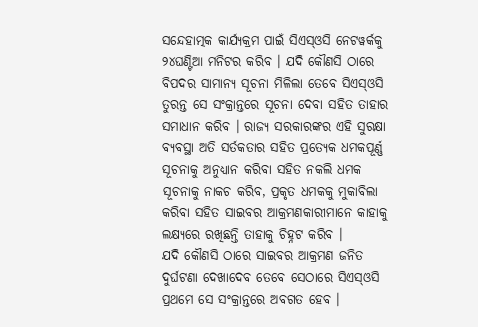ସନ୍ଦେହାତ୍ମକ କାର୍ଯ୍ୟକ୍ରମ ପାଇଁ ସିଏସ୍ଓସି ନେଟୱର୍କକୁ ୨୪ଘଣ୍ଟିଆ ମନିଟର କରିବ । ଯଦି କୌଣସି ଠାରେ ବିପଦର ସାମାନ୍ୟ ସୂଚନା ମିଳିଲା ତେବେ ସିଏସ୍ଓସି ତୁରନ୍ତ ସେ ସଂକ୍ରାନ୍ତରେ ସୂଚନା ଦେବା ସହିତ ତାହାର ସମାଧାନ କରିବ । ରାଜ୍ୟ ସରକାରଙ୍କର ଏହି ସୁରକ୍ଷା ବ୍ୟବସ୍ଥା ଅତି ସର୍ତକତାର ସହିତ ପ୍ରତ୍ୟେକ ଧମକପୂର୍ଣ୍ଣ ସୂଚନାକୁ ଅନୁଧ୍ୟାନ କରିବା ସହିତ ନକଲି ଧମକ ସୂଚନାକୁ ନାକଚ କରିବ, ପ୍ରକୃତ ଧମକକୁ ମୁକାବିଲା କରିବା ସହିତ ସାଇବର ଆକ୍ରମଣକାରୀମାନେ କାହାକୁ ଲକ୍ଷ୍ୟରେ ରଖିଛନ୍ତି ତାହାକୁ ଚିହ୍ନଟ କରିବ ।
ଯଦି କୌଣସି ଠାରେ ସାଇବର ଆକ୍ରମଣ ଜନିତ ଦୁର୍ଘଟଣା ଦେଖାଦେବ ତେବେ ସେଠାରେ ସିଏସ୍ଓସି ପ୍ରଥମେ ସେ ସଂକ୍ରାନ୍ତରେ ଅବଗତ ହେବ ।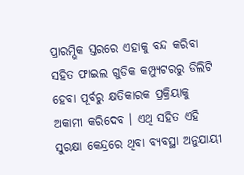ପ୍ରାରମ୍ଭିକ ସ୍ତରରେ ଏହାକୁ ବନ୍ଦ କରିବା ସହିତ ଫାଇଲ ଗୁଡିକ କମ୍ପ୍ୟୁଟରରୁ ଡିଲିଟି ହେବା ପୂର୍ବରୁ କ୍ଷତିକାରକ ପ୍ରକ୍ରିୟାକୁ ଅକାମୀ କରିଦେବ । ଏଥି ସହିତ ଏହି ସୁରକ୍ଷା କେନ୍ଦ୍ରରେ ଥିବା ବ୍ୟବସ୍ଥା ଅନୁଯାୟୀ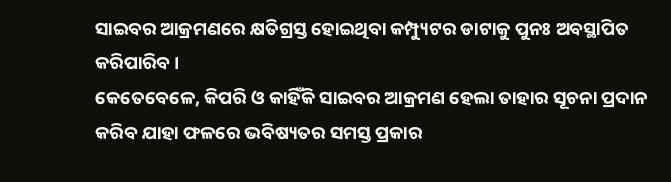ସାଇବର ଆକ୍ରମଣରେ କ୍ଷତିଗ୍ରସ୍ତ ହୋଇଥିବା କମ୍ପ୍ୟୁଟର ଡାଟାକୁ ପୁନଃ ଅବସ୍ଥାପିତ କରିପାରିବ ।
କେତେବେଳେ, କିପରି ଓ କାହିଁକି ସାଇବର ଆକ୍ରମଣ ହେଲା ତାହାର ସୂଚନା ପ୍ରଦାନ କରିବ ଯାହା ଫଳରେ ଭବିଷ୍ୟତର ସମସ୍ତ ପ୍ରକାର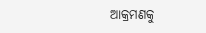ଆକ୍ରମଣକୁ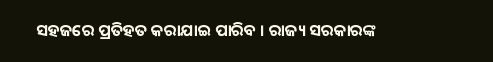ସହଜରେ ପ୍ରତିହତ କରାଯାଇ ପାରିବ । ରାଜ୍ୟ ସରକାରଙ୍କ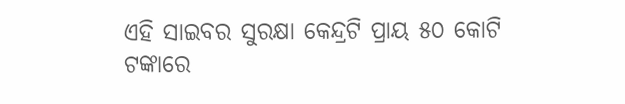ଏହି ସାଇବର ସୁରକ୍ଷା କେନ୍ଦ୍ରଟି ପ୍ରାୟ ୫୦ କୋଟି ଟଙ୍କାରେ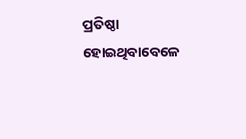ପ୍ରତିଷ୍ଠା ହୋଇଥିବାବେଳେ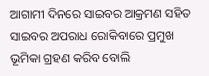ଆଗାମୀ ଦିନରେ ସାଇବର ଆକ୍ରମଣ ସହିତ ସାଇବର ଅପରାଧ ରୋକିବାରେ ପ୍ରମୁଖ ଭୂମିକା ଗ୍ରହଣ କରିବ ବୋଲି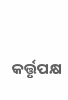କର୍ତ୍ତୃପକ୍ଷ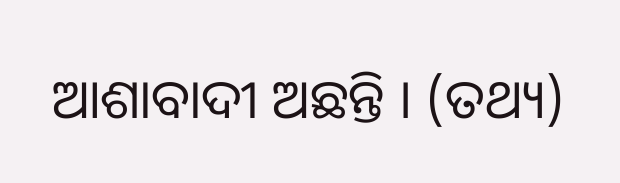ଆଶାବାଦୀ ଅଛନ୍ତି । (ତଥ୍ୟ)